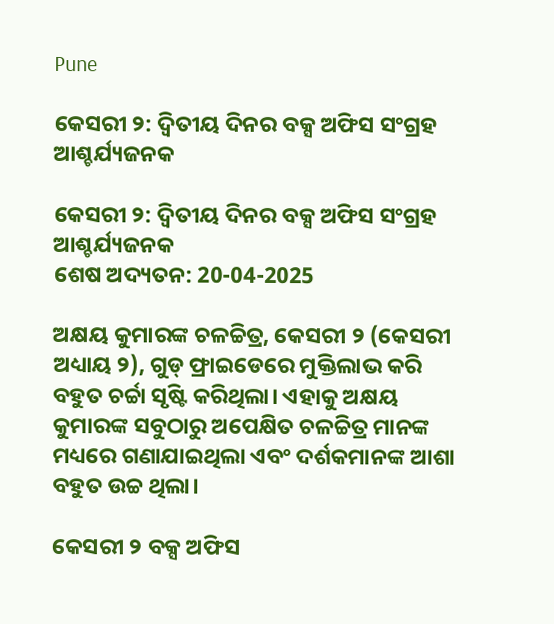Pune

କେସରୀ ୨: ଦ୍ୱିତୀୟ ଦିନର ବକ୍ସ ଅଫିସ ସଂଗ୍ରହ ଆଶ୍ଚର୍ଯ୍ୟଜନକ

କେସରୀ ୨: ଦ୍ୱିତୀୟ ଦିନର ବକ୍ସ ଅଫିସ ସଂଗ୍ରହ ଆଶ୍ଚର୍ଯ୍ୟଜନକ
ଶେଷ ଅଦ୍ୟତନ: 20-04-2025

ଅକ୍ଷୟ କୁମାରଙ୍କ ଚଳଚ୍ଚିତ୍ର, କେସରୀ ୨ (କେସରୀ ଅଧ୍ୟାୟ ୨), ଗୁଡ୍ ଫ୍ରାଇଡେରେ ମୁକ୍ତିଲାଭ କରି ବହୁତ ଚର୍ଚ୍ଚା ସୃଷ୍ଟି କରିଥିଲା। ଏହାକୁ ଅକ୍ଷୟ କୁମାରଙ୍କ ସବୁଠାରୁ ଅପେକ୍ଷିତ ଚଳଚ୍ଚିତ୍ର ମାନଙ୍କ ମଧ୍ୟରେ ଗଣାଯାଇଥିଲା ଏବଂ ଦର୍ଶକମାନଙ୍କ ଆଶା ବହୁତ ଉଚ୍ଚ ଥିଲା।

କେସରୀ ୨ ବକ୍ସ ଅଫିସ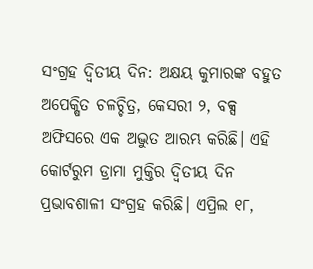ସଂଗ୍ରହ ଦ୍ୱିତୀୟ ଦିନ: ଅକ୍ଷୟ କୁମାରଙ୍କ ବହୁତ ଅପେକ୍ଷିତ ଚଳଚ୍ଚିତ୍ର, କେସରୀ ୨, ବକ୍ସ ଅଫିସରେ ଏକ ଅଦ୍ଭୁତ ଆରମ୍ଭ କରିଛି। ଏହି କୋର୍ଟରୁମ ଡ୍ରାମା ମୁକ୍ତିର ଦ୍ୱିତୀୟ ଦିନ ପ୍ରଭାବଶାଳୀ ସଂଗ୍ରହ କରିଛି। ଏପ୍ରିଲ ୧୮,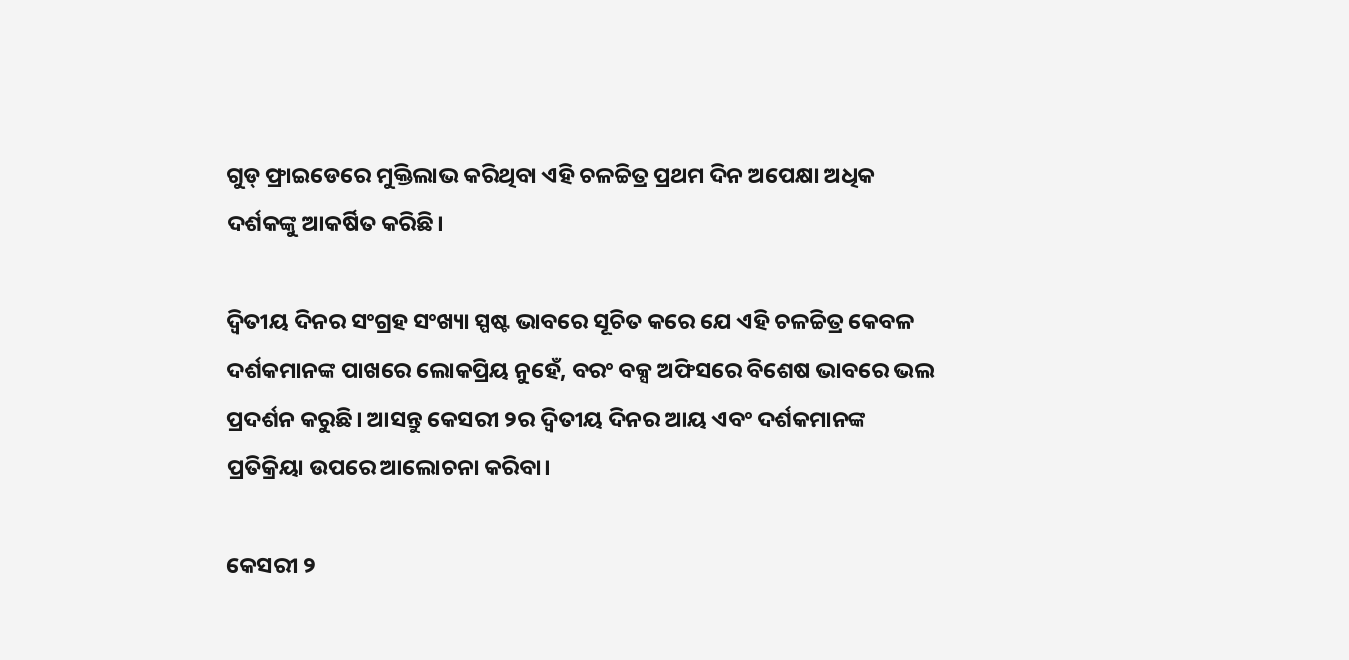ଗୁଡ୍ ଫ୍ରାଇଡେରେ ମୁକ୍ତିଲାଭ କରିଥିବା ଏହି ଚଳଚ୍ଚିତ୍ର ପ୍ରଥମ ଦିନ ଅପେକ୍ଷା ଅଧିକ ଦର୍ଶକଙ୍କୁ ଆକର୍ଷିତ କରିଛି।

ଦ୍ୱିତୀୟ ଦିନର ସଂଗ୍ରହ ସଂଖ୍ୟା ସ୍ପଷ୍ଟ ଭାବରେ ସୂଚିତ କରେ ଯେ ଏହି ଚଳଚ୍ଚିତ୍ର କେବଳ ଦର୍ଶକମାନଙ୍କ ପାଖରେ ଲୋକପ୍ରିୟ ନୁହେଁ, ବରଂ ବକ୍ସ ଅଫିସରେ ବିଶେଷ ଭାବରେ ଭଲ ପ୍ରଦର୍ଶନ କରୁଛି। ଆସନ୍ତୁ କେସରୀ ୨ର ଦ୍ୱିତୀୟ ଦିନର ଆୟ ଏବଂ ଦର୍ଶକମାନଙ୍କ ପ୍ରତିକ୍ରିୟା ଉପରେ ଆଲୋଚନା କରିବା।

କେସରୀ ୨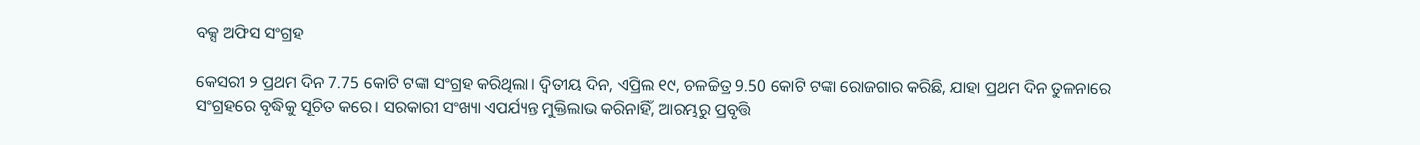ବକ୍ସ ଅଫିସ ସଂଗ୍ରହ

କେସରୀ ୨ ପ୍ରଥମ ଦିନ 7.75 କୋଟି ଟଙ୍କା ସଂଗ୍ରହ କରିଥିଲା। ଦ୍ୱିତୀୟ ଦିନ, ଏପ୍ରିଲ ୧୯, ଚଳଚ୍ଚିତ୍ର 9.50 କୋଟି ଟଙ୍କା ରୋଜଗାର କରିଛି, ଯାହା ପ୍ରଥମ ଦିନ ତୁଳନାରେ ସଂଗ୍ରହରେ ବୃଦ୍ଧିକୁ ସୂଚିତ କରେ। ସରକାରୀ ସଂଖ୍ୟା ଏପର୍ଯ୍ୟନ୍ତ ମୁକ୍ତିଲାଭ କରିନାହିଁ, ଆରମ୍ଭରୁ ପ୍ରବୃତ୍ତି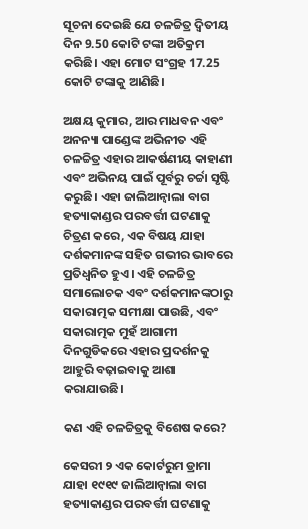ସୂଚନା ଦେଇଛି ଯେ ଚଳଚ୍ଚିତ୍ର ଦ୍ୱିତୀୟ ଦିନ 9.50 କୋଟି ଟଙ୍କା ଅତିକ୍ରମ କରିଛି। ଏହା ମୋଟ ସଂଗ୍ରହ 17.25 କୋଟି ଟଙ୍କାକୁ ଆଣିଛି।

ଅକ୍ଷୟ କୁମାର, ଆର ମାଧବନ ଏବଂ ଅନନ୍ୟା ପାଣ୍ଡେଙ୍କ ଅଭିନୀତ ଏହି ଚଳଚ୍ଚିତ୍ର ଏହାର ଆକର୍ଷଣୀୟ କାହାଣୀ ଏବଂ ଅଭିନୟ ପାଇଁ ପୂର୍ବରୁ ଚର୍ଚ୍ଚା ସୃଷ୍ଟି କରୁଛି। ଏହା ଜାଲିଆନ୍ୱାଲା ବାଗ ହତ୍ୟାକାଣ୍ଡର ପରବର୍ତ୍ତୀ ଘଟଣାକୁ ଚିତ୍ରଣ କରେ, ଏକ ବିଷୟ ଯାହା ଦର୍ଶକମାନଙ୍କ ସହିତ ଗଭୀର ଭାବରେ ପ୍ରତିଧ୍ୱନିତ ହୁଏ। ଏହି ଚଳଚ୍ଚିତ୍ର ସମାଲୋଚକ ଏବଂ ଦର୍ଶକମାନଙ୍କଠାରୁ ସକାରାତ୍ମକ ସମୀକ୍ଷା ପାଉଛି, ଏବଂ ସକାରାତ୍ମକ ମୁହଁ ଆଗାମୀ ଦିନଗୁଡିକରେ ଏହାର ପ୍ରଦର୍ଶନକୁ ଆହୁରି ବଢ଼ାଇବାକୁ ଆଶା କରାଯାଉଛି।

କଣ ଏହି ଚଳଚ୍ଚିତ୍ରକୁ ବିଶେଷ କରେ?

କେସରୀ ୨ ଏକ କୋର୍ଟରୁମ ଡ୍ରାମା ଯାହା ୧୯୧୯ ଜାଲିଆନ୍ୱାଲା ବାଗ ହତ୍ୟାକାଣ୍ଡର ପରବର୍ତ୍ତୀ ଘଟଣାକୁ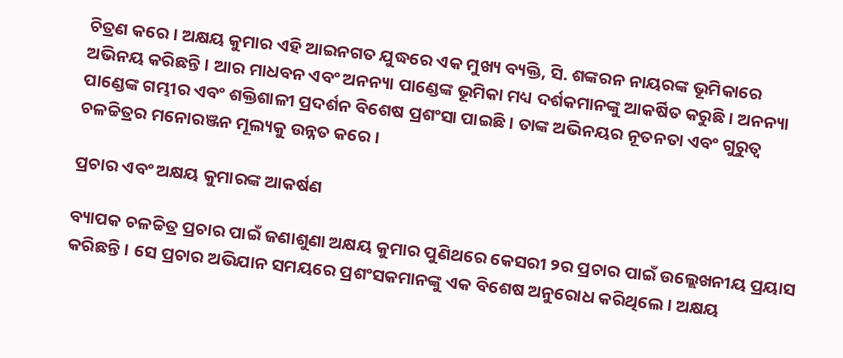ଚିତ୍ରଣ କରେ। ଅକ୍ଷୟ କୁମାର ଏହି ଆଇନଗତ ଯୁଦ୍ଧରେ ଏକ ମୁଖ୍ୟ ବ୍ୟକ୍ତି, ସି. ଶଙ୍କରନ ନାୟରଙ୍କ ଭୂମିକାରେ ଅଭିନୟ କରିଛନ୍ତି। ଆର ମାଧବନ ଏବଂ ଅନନ୍ୟା ପାଣ୍ଡେଙ୍କ ଭୂମିକା ମଧ୍ୟ ଦର୍ଶକମାନଙ୍କୁ ଆକର୍ଷିତ କରୁଛି। ଅନନ୍ୟା ପାଣ୍ଡେଙ୍କ ଗମ୍ଭୀର ଏବଂ ଶକ୍ତିଶାଳୀ ପ୍ରଦର୍ଶନ ବିଶେଷ ପ୍ରଶଂସା ପାଇଛି। ତାଙ୍କ ଅଭିନୟର ନୂତନତା ଏବଂ ଗୁରୁତ୍ୱ ଚଳଚ୍ଚିତ୍ରର ମନୋରଞ୍ଜନ ମୂଲ୍ୟକୁ ଉନ୍ନତ କରେ।

ପ୍ରଚାର ଏବଂ ଅକ୍ଷୟ କୁମାରଙ୍କ ଆକର୍ଷଣ

ବ୍ୟାପକ ଚଳଚ୍ଚିତ୍ର ପ୍ରଚାର ପାଇଁ ଜଣାଶୁଣା ଅକ୍ଷୟ କୁମାର ପୁଣିଥରେ କେସରୀ ୨ର ପ୍ରଚାର ପାଇଁ ଉଲ୍ଲେଖନୀୟ ପ୍ରୟାସ କରିଛନ୍ତି। ସେ ପ୍ରଚାର ଅଭିଯାନ ସମୟରେ ପ୍ରଶଂସକମାନଙ୍କୁ ଏକ ବିଶେଷ ଅନୁରୋଧ କରିଥିଲେ। ଅକ୍ଷୟ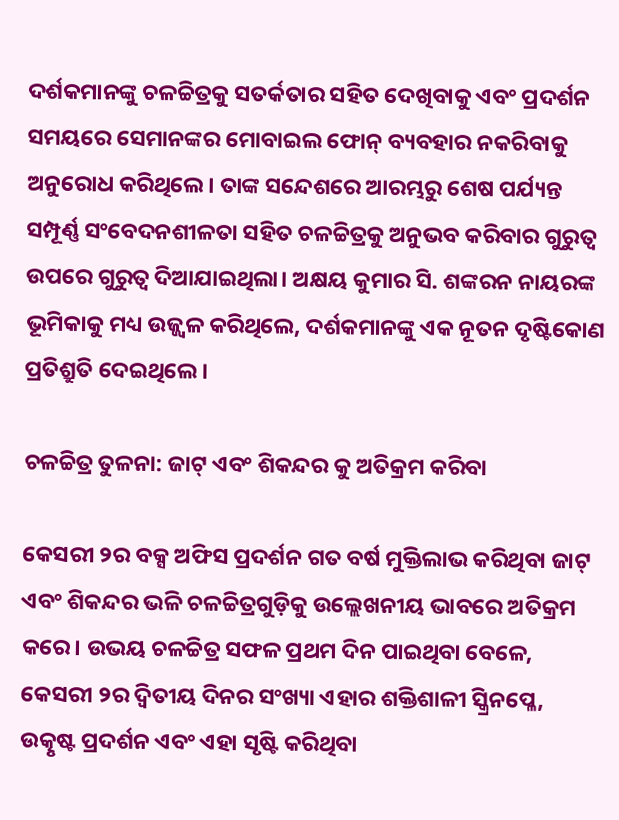ଦର୍ଶକମାନଙ୍କୁ ଚଳଚ୍ଚିତ୍ରକୁ ସତର୍କତାର ସହିତ ଦେଖିବାକୁ ଏବଂ ପ୍ରଦର୍ଶନ ସମୟରେ ସେମାନଙ୍କର ମୋବାଇଲ ଫୋନ୍ ବ୍ୟବହାର ନକରିବାକୁ ଅନୁରୋଧ କରିଥିଲେ। ତାଙ୍କ ସନ୍ଦେଶରେ ଆରମ୍ଭରୁ ଶେଷ ପର୍ଯ୍ୟନ୍ତ ସମ୍ପୂର୍ଣ୍ଣ ସଂବେଦନଶୀଳତା ସହିତ ଚଳଚ୍ଚିତ୍ରକୁ ଅନୁଭବ କରିବାର ଗୁରୁତ୍ୱ ଉପରେ ଗୁରୁତ୍ୱ ଦିଆଯାଇଥିଲା। ଅକ୍ଷୟ କୁମାର ସି. ଶଙ୍କରନ ନାୟରଙ୍କ ଭୂମିକାକୁ ମଧ୍ୟ ଉଜ୍ଜ୍ୱଳ କରିଥିଲେ, ଦର୍ଶକମାନଙ୍କୁ ଏକ ନୂତନ ଦୃଷ୍ଟିକୋଣ ପ୍ରତିଶ୍ରୁତି ଦେଇଥିଲେ।

ଚଳଚ୍ଚିତ୍ର ତୁଳନା: ଜାଟ୍ ଏବଂ ଶିକନ୍ଦର କୁ ଅତିକ୍ରମ କରିବା

କେସରୀ ୨ର ବକ୍ସ ଅଫିସ ପ୍ରଦର୍ଶନ ଗତ ବର୍ଷ ମୁକ୍ତିଲାଭ କରିଥିବା ଜାଟ୍ ଏବଂ ଶିକନ୍ଦର ଭଳି ଚଳଚ୍ଚିତ୍ରଗୁଡ଼ିକୁ ଉଲ୍ଲେଖନୀୟ ଭାବରେ ଅତିକ୍ରମ କରେ। ଉଭୟ ଚଳଚ୍ଚିତ୍ର ସଫଳ ପ୍ରଥମ ଦିନ ପାଇଥିବା ବେଳେ, କେସରୀ ୨ର ଦ୍ୱିତୀୟ ଦିନର ସଂଖ୍ୟା ଏହାର ଶକ୍ତିଶାଳୀ ସ୍କ୍ରିନପ୍ଳେ, ଉତ୍କୃଷ୍ଟ ପ୍ରଦର୍ଶନ ଏବଂ ଏହା ସୃଷ୍ଟି କରିଥିବା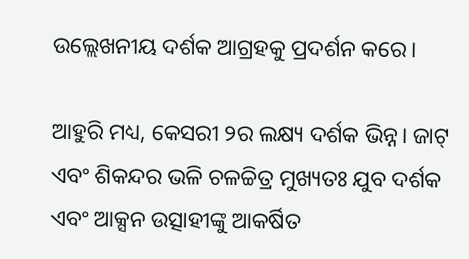ଉଲ୍ଲେଖନୀୟ ଦର୍ଶକ ଆଗ୍ରହକୁ ପ୍ରଦର୍ଶନ କରେ।

ଆହୁରି ମଧ୍ୟ, କେସରୀ ୨ର ଲକ୍ଷ୍ୟ ଦର୍ଶକ ଭିନ୍ନ। ଜାଟ୍ ଏବଂ ଶିକନ୍ଦର ଭଳି ଚଳଚ୍ଚିତ୍ର ମୁଖ୍ୟତଃ ଯୁବ ଦର୍ଶକ ଏବଂ ଆକ୍ସନ ଉତ୍ସାହୀଙ୍କୁ ଆକର୍ଷିତ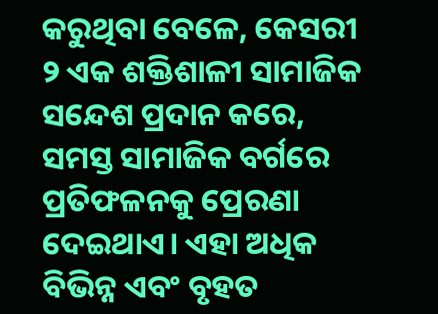କରୁଥିବା ବେଳେ, କେସରୀ ୨ ଏକ ଶକ୍ତିଶାଳୀ ସାମାଜିକ ସନ୍ଦେଶ ପ୍ରଦାନ କରେ, ସମସ୍ତ ସାମାଜିକ ବର୍ଗରେ ପ୍ରତିଫଳନକୁ ପ୍ରେରଣା ଦେଇଥାଏ। ଏହା ଅଧିକ ବିଭିନ୍ନ ଏବଂ ବୃହତ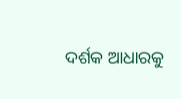ଦର୍ଶକ ଆଧାରକୁ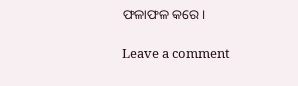ଫଳାଫଳ କରେ।

Leave a comment